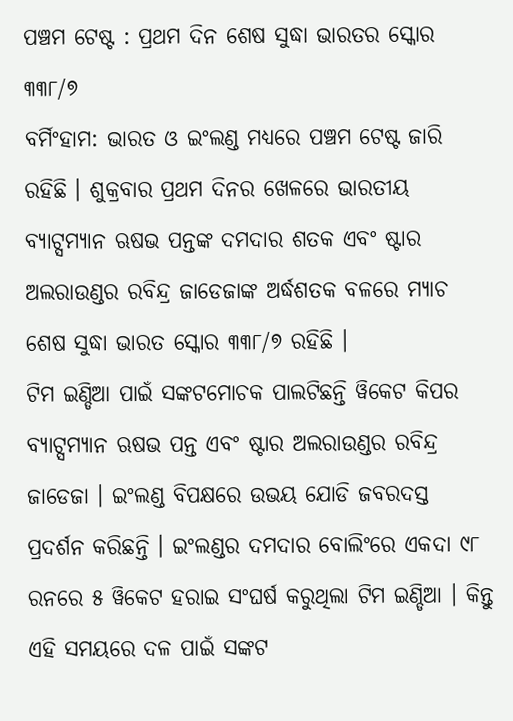ପଞ୍ଚମ ଟେଷ୍ଟ : ପ୍ରଥମ ଦିନ ଶେଷ ସୁଦ୍ଧା ଭାରତର ସ୍କୋର ୩୩୮/୭
ବର୍ମିଂହାମ: ଭାରତ ଓ ଇଂଲଣ୍ଡ ମଧ୍ୟରେ ପଞ୍ଚମ ଟେଷ୍ଟ ଜାରି ରହିଛି । ଶୁକ୍ରବାର ପ୍ରଥମ ଦିନର ଖେଳରେ ଭାରତୀୟ ବ୍ୟାଟ୍ସମ୍ୟାନ ଋଷଭ ପନ୍ତଙ୍କ ଦମଦାର ଶତକ ଏବଂ ଷ୍ଟାର ଅଲରାଉଣ୍ଡର ରବିନ୍ଦ୍ର ଜାଡେଜାଙ୍କ ଅର୍ଦ୍ଧଶତକ ବଳରେ ମ୍ୟାଚ ଶେଷ ସୁଦ୍ଧା ଭାରତ ସ୍କୋର ୩୩୮/୭ ରହିଛି ।
ଟିମ ଇଣ୍ଡିଆ ପାଇଁ ସଙ୍କଟମୋଚକ ପାଲଟିଛନ୍ତି ୱିକେଟ କିପର ବ୍ୟାଟ୍ସମ୍ୟାନ ଋଷଭ ପନ୍ତ ଏବଂ ଷ୍ଟାର ଅଲରାଉଣ୍ଡର ରବିନ୍ଦ୍ର ଜାଡେଜା । ଇଂଲଣ୍ଡ ବିପକ୍ଷରେ ଉଭୟ ଯୋଡି ଜବରଦସ୍ତ ପ୍ରଦର୍ଶନ କରିଛନ୍ତି । ଇଂଲଣ୍ଡର ଦମଦାର ବୋଲିଂରେ ଏକଦା ୯୮ ରନରେ ୫ ୱିକେଟ ହରାଇ ସଂଘର୍ଷ କରୁଥିଲା ଟିମ ଇଣ୍ଡିଆ । କିନ୍ତୁ ଏହି ସମୟରେ ଦଳ ପାଇଁ ସଙ୍କଟ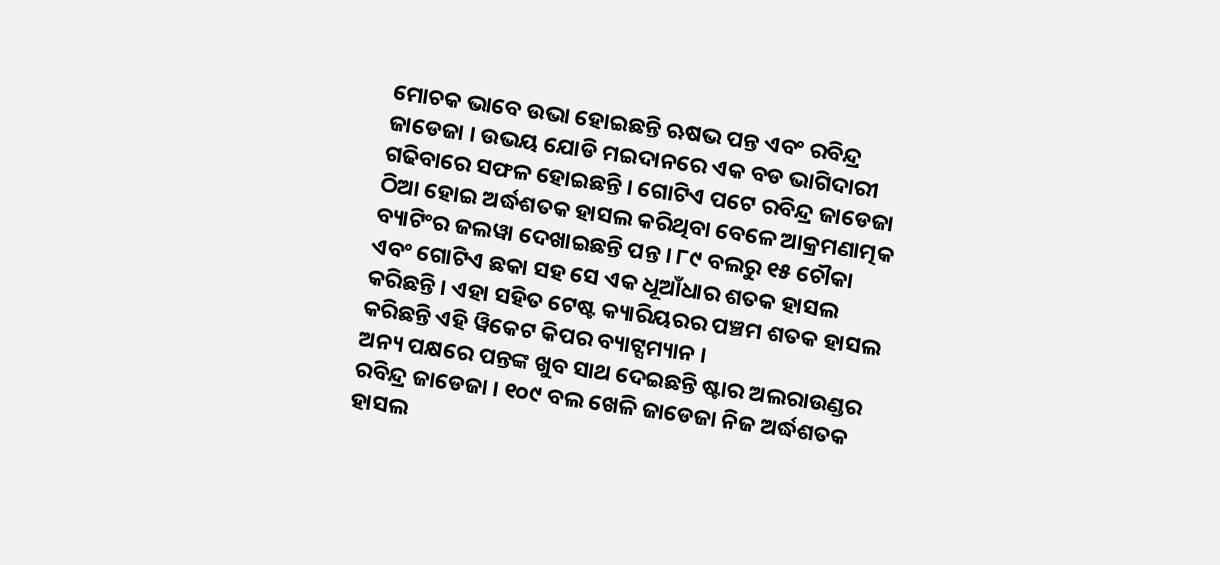ମୋଚକ ଭାବେ ଉଭା ହୋଇଛନ୍ତି ଋଷଭ ପନ୍ତ ଏବଂ ରବିନ୍ଦ୍ର ଜାଡେଜା । ଉଭୟ ଯୋଡି ମଇଦାନରେ ଏକ ବଡ ଭାଗିଦାରୀ ଗଢିବାରେ ସଫଳ ହୋଇଛନ୍ତି । ଗୋଟିଏ ପଟେ ରବିନ୍ଦ୍ର ଜାଡେଜା ଠିଆ ହୋଇ ଅର୍ଦ୍ଧଶତକ ହାସଲ କରିଥିବା ବେଳେ ଆକ୍ରମଣାତ୍ମକ ବ୍ୟାଟିଂର ଜଲୱା ଦେଖାଇଛନ୍ତି ପନ୍ତ । ୮୯ ବଲରୁ ୧୫ ଚୌକା ଏବଂ ଗୋଟିଏ ଛକା ସହ ସେ ଏକ ଧୂଆଁଧାର ଶତକ ହାସଲ କରିଛନ୍ତି । ଏହା ସହିତ ଟେଷ୍ଟ କ୍ୟାରିୟରର ପଞ୍ଚମ ଶତକ ହାସଲ କରିଛନ୍ତି ଏହି ୱିକେଟ କିପର ବ୍ୟାଟ୍ସମ୍ୟାନ ।
ଅନ୍ୟ ପକ୍ଷରେ ପନ୍ତଙ୍କ ଖୁବ ସାଥ ଦେଇଛନ୍ତି ଷ୍ଟାର ଅଲରାଉଣ୍ଡର ରବିନ୍ଦ୍ର ଜାଡେଜା । ୧୦୯ ବଲ ଖେଳି ଜାଡେଜା ନିଜ ଅର୍ଦ୍ଧଶତକ ହାସଲ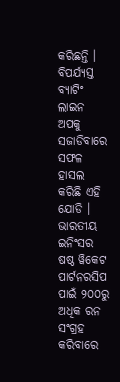କରିଛନ୍ତି । ବିପର୍ଯ୍ୟସ୍ତ ବ୍ୟାଟିଂ ଲାଇନ ଅପକୁ ସଜାଡିବାରେ ସଫଳ ହାସଲ କରିଛି ଏହି ଯୋଡି । ଭାରତୀୟ ଇନିଂସର ଷଷ୍ଠ ୱିକେଟ ପାର୍ଟନରସିପ ପାଇଁ ୨୦୦ରୁ ଅଧିକ ରନ ସଂଗ୍ରହ କରିବାରେ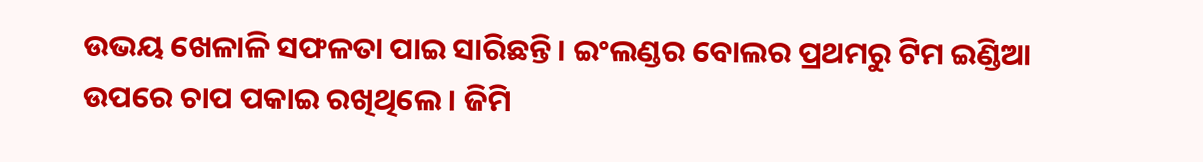ଉଭୟ ଖେଳାଳି ସଫଳତା ପାଇ ସାରିଛନ୍ତି । ଇଂଲଣ୍ଡର ବୋଲର ପ୍ରଥମରୁ ଟିମ ଇଣ୍ଡିଆ ଉପରେ ଚାପ ପକାଇ ରଖିଥିଲେ । ଜିମି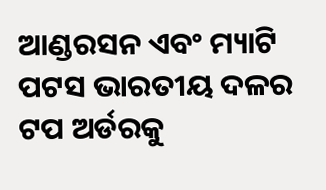ଆଣ୍ଡରସନ ଏବଂ ମ୍ୟାଟି ପଟସ ଭାରତୀୟ ଦଳର ଟପ ଅର୍ଡରକୁ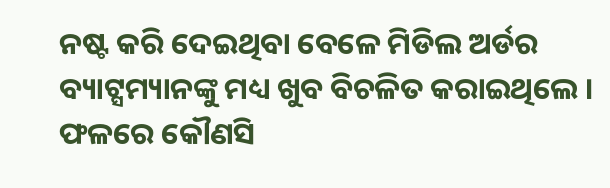ନଷ୍ଟ କରି ଦେଇଥିବା ବେଳେ ମିଡିଲ ଅର୍ଡର ବ୍ୟାଟ୍ସମ୍ୟାନଙ୍କୁ ମଧ୍ୟ ଖୁବ ବିଚଳିତ କରାଇଥିଲେ । ଫଳରେ କୌଣସି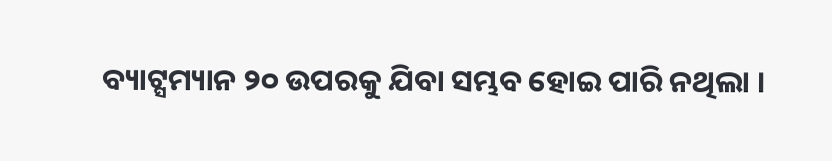ବ୍ୟାଟ୍ସମ୍ୟାନ ୨୦ ଉପରକୁ ଯିବା ସମ୍ଭବ ହୋଇ ପାରି ନଥିଲା ।